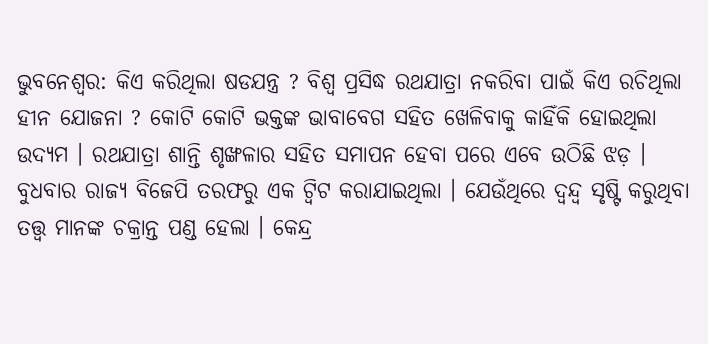ଭୁବନେଶ୍ବର: କିଏ କରିଥିଲା ଷଡଯନ୍ତ୍ର ? ବିଶ୍ୱ ପ୍ରସିଦ୍ଧ ରଥଯାତ୍ରା ନକରିବା ପାଇଁ କିଏ ରଚିଥିଲା ହୀନ ଯୋଜନା ? କୋଟି କୋଟି ଭକ୍ତଙ୍କ ଭାବାବେଗ ସହିତ ଖେଳିବାକୁ କାହିଁକି ହୋଇଥିଲା ଉଦ୍ୟମ । ରଥଯାତ୍ରା ଶାନ୍ତି ଶୃଙ୍ଖଳାର ସହିତ ସମାପନ ହେବା ପରେ ଏବେ ଉଠିଛି ଝଡ଼ । ବୁଧବାର ରାଜ୍ୟ ବିଜେପି ତରଫରୁ ଏକ ଟ୍ୱିଟ କରାଯାଇଥିଲା । ଯେଉଁଥିରେ ଦ୍ୱନ୍ଦ୍ବ ସୃଷ୍ଟି କରୁଥିବା ତତ୍ତ୍ୱ ମାନଙ୍କ ଚକ୍ରାନ୍ତ ପଣ୍ଡ ହେଲା । କେନ୍ଦ୍ର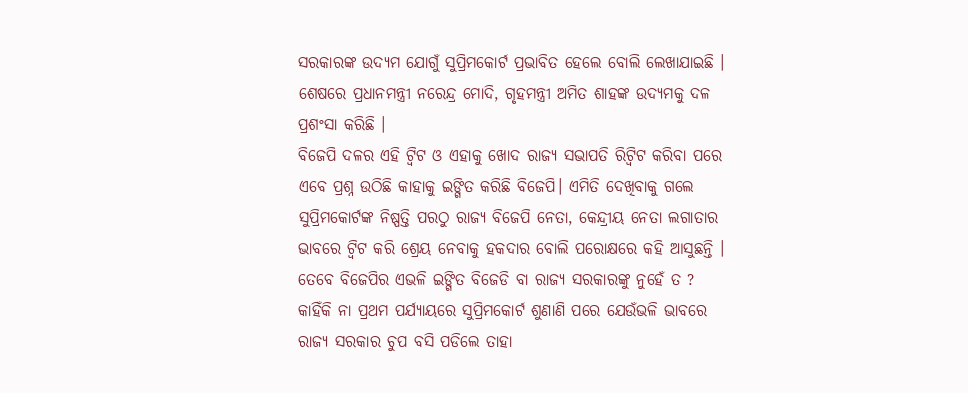ସରକାରଙ୍କ ଉଦ୍ୟମ ଯୋଗୁଁ ସୁପ୍ରିମକୋର୍ଟ ପ୍ରଭାବିତ ହେଲେ ବୋଲି ଲେଖାଯାଇଛି । ଶେଷରେ ପ୍ରଧାନମନ୍ତ୍ରୀ ନରେନ୍ଦ୍ର ମୋଦି, ଗୃହମନ୍ତ୍ରୀ ଅମିତ ଶାହଙ୍କ ଉଦ୍ୟମକୁ ଦଳ ପ୍ରଶଂସା କରିଛି ।
ବିଜେପି ଦଳର ଏହି ଟ୍ୱିଟ ଓ ଏହାକୁ ଖୋଦ ରାଜ୍ୟ ସଭାପତି ରିଟ୍ୱିଟ କରିବା ପରେ ଏବେ ପ୍ରଶ୍ନ ଉଠିଛି କାହାକୁ ଇଙ୍ଗିତ କରିଛି ବିଜେପି। ଏମିତି ଦେଖିବାକୁ ଗଲେ ସୁପ୍ରିମକୋର୍ଟଙ୍କ ନିଷ୍ପତ୍ତି ପରଠୁ ରାଜ୍ୟ ବିଜେପି ନେତା, କେନ୍ଦ୍ରୀୟ ନେତା ଲଗାତାର ଭାବରେ ଟ୍ୱିଟ କରି ଶ୍ରେୟ ନେବାକୁ ହକଦାର ବୋଲି ପରୋକ୍ଷରେ କହି ଆସୁଛନ୍ତି । ତେବେ ବିଜେପିର ଏଭଳି ଇଙ୍ଗିତ ବିଜେଡି ବା ରାଜ୍ୟ ସରକାରଙ୍କୁ ନୁହେଁ ତ ? କାହିଁକି ନା ପ୍ରଥମ ପର୍ଯ୍ୟାୟରେ ସୁପ୍ରିମକୋର୍ଟ ଶୁଣାଣି ପରେ ଯେଉଁଭଳି ଭାବରେ ରାଜ୍ୟ ସରକାର ଚୁପ ବସି ପଡିଲେ ତାହା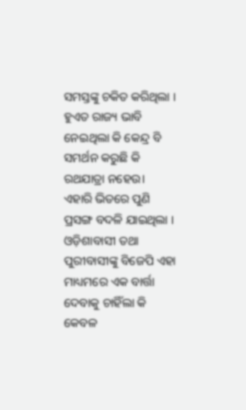ସମସ୍ତଙ୍କୁ ଚକିତ କରିଥିଲା । ହୁଏତ ରାଜ୍ୟ ଭାବି ନେଇଥିଲା କି କେନ୍ଦ୍ର ବି ସମର୍ଥନ କରୁଛି କି ରଥଯାତ୍ରା ନହେଉ। ଏହାରି ଭିତରେ ପୁଣି ପ୍ରସଙ୍ଗ ବଦଳି ଯାଇଥିଲା । ଓଡ଼ିଶାବାସୀ ତଥା ପୁରୀବାସୀଙ୍କୁ ବିଜେପି ଏହା ମାଧ୍ୟମରେ ଏକ ବାର୍ତ୍ତା ଦେବାକୁ ଚାହିଁଲା କି କେବଳ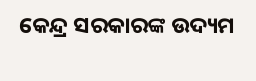କେନ୍ଦ୍ର ସରକାରଙ୍କ ଉଦ୍ୟମ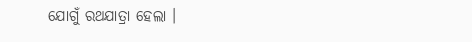ଯୋଗୁଁ ରଥଯାତ୍ରା ହେଲା ।